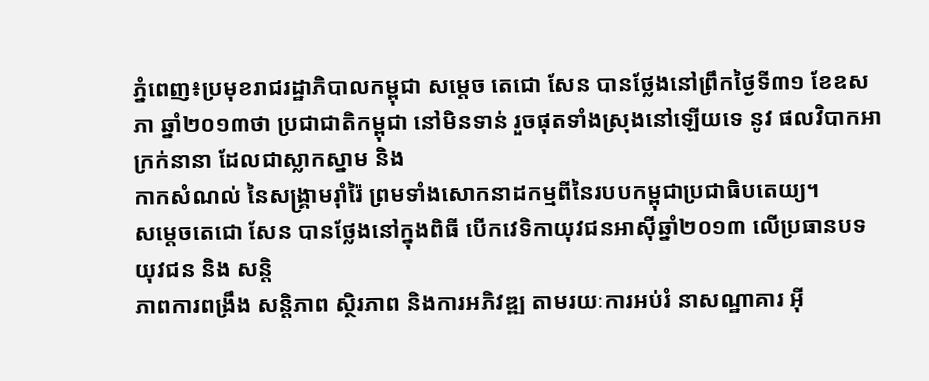ភ្នំពេញ៖ប្រមុខរាជរដ្ឋាភិបាលកម្ពុជា សម្តេច តេជោ សែន បានថ្លែងនៅព្រឹកថ្ងៃទី៣១ ខែឧសភា ឆ្នាំ២០១៣ថា ប្រជាជាតិកម្ពុជា នៅមិនទាន់ រួចផុតទាំងស្រុងនៅឡើយទេ នូវ ផលវិបាកអាក្រក់នានា ដែលជាស្លាកស្នាម និង
កាកសំណល់ នៃសង្គ្រាមរ៉ាំរ៉ៃ ព្រមទាំងសោកនាដកម្មពីនៃរបបកម្ពុជាប្រជាធិបតេយ្យ។
សម្តេចតេជោ សែន បានថ្លែងនៅក្នុងពិធី បើកវេទិកាយុវជនអាស៊ីឆ្នាំ២០១៣ លើប្រធានបទ យុវជន និង សន្តិ
ភាពការពង្រឹង សន្តិភាព ស្ថិរភាព និងការអភិវឌ្ឍ តាមរយៈការអប់រំ នាសណ្ឋាគារ អ៊ី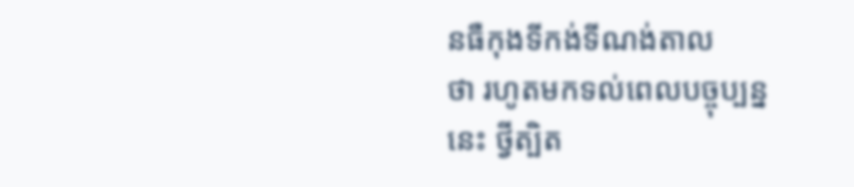នធឺកុងទីកង់ទីណង់តាល
ថា រហូតមកទល់ពេលបច្ចុប្បន្ននេះ ថ្វីត្បិត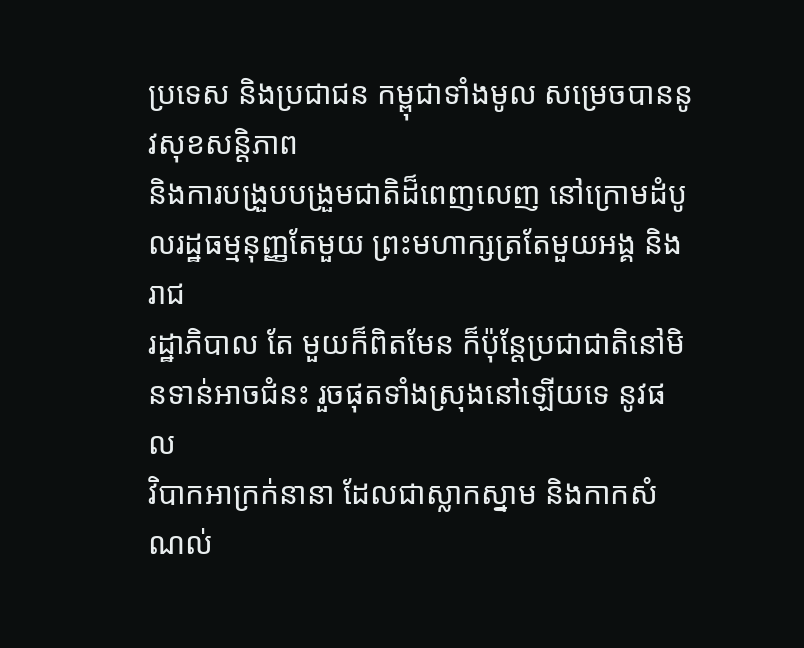ប្រទេស និងប្រជាជន កម្ពុជាទាំងមូល សម្រេចបាននូវសុខសន្តិភាព
និងការបង្រួបបង្រួមជាតិដ៏ពេញលេញ នៅក្រោមដំបូលរដ្ឋធម្មនុញ្ញតែមួយ ព្រះមហាក្សត្រតែមួយអង្គ និងរាជ
រដ្ឋាភិបាល តែ មួយក៏ពិតមែន ក៏ប៉ុន្តែប្រជាជាតិនៅមិនទាន់អាចជំនះ រួចផុតទាំងស្រុងនៅឡើយទេ នូវផល
វិបាកអាក្រក់នានា ដែលជាស្លាកស្នាម និងកាកសំណល់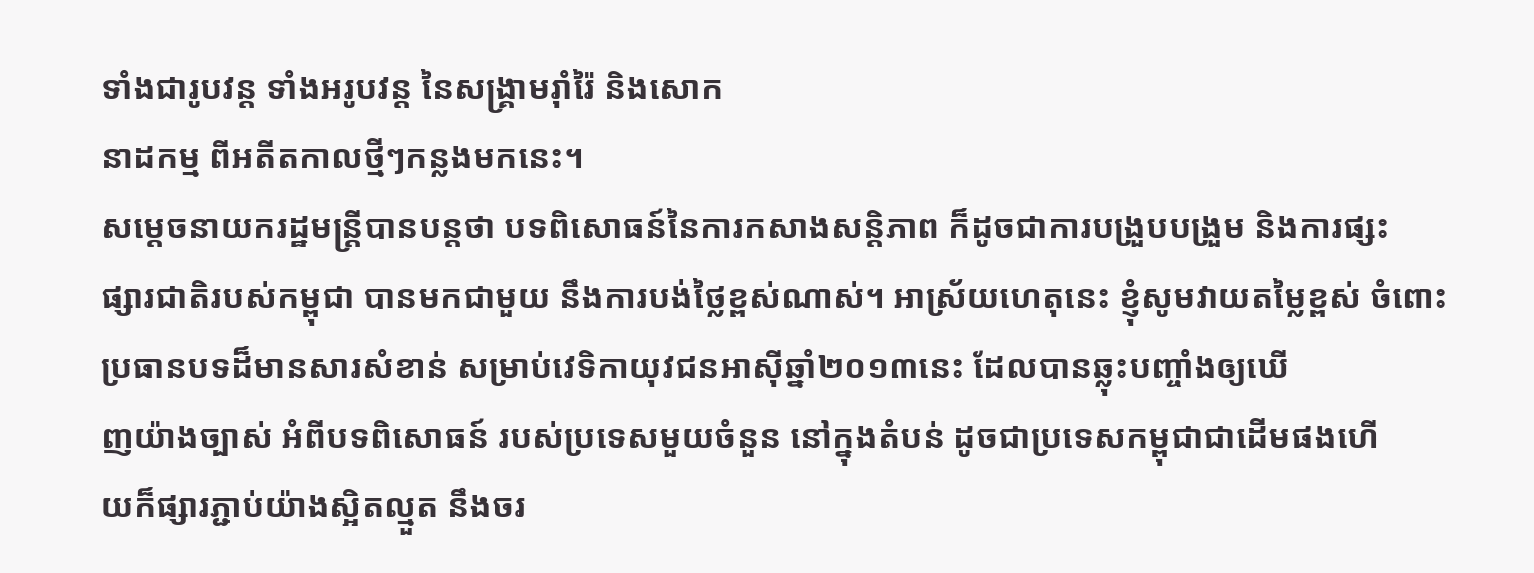ទាំងជារូបវន្ត ទាំងអរូបវន្ត នៃសង្គ្រាមរ៉ាំរ៉ៃ និងសោក
នាដកម្ម ពីអតីតកាលថ្មីៗកន្លងមកនេះ។
សម្តេចនាយករដ្ឋមន្រ្តីបានបន្តថា បទពិសោធន៍នៃការកសាងសន្តិភាព ក៏ដូចជាការបង្រួបបង្រួម និងការផ្សះ
ផ្សារជាតិរបស់កម្ពុជា បានមកជាមួយ នឹងការបង់ថ្លៃខ្ពស់ណាស់។ អាស្រ័យហេតុនេះ ខ្ញុំសូមវាយតម្លៃខ្ពស់ ចំពោះប្រធានបទដ៏មានសារសំខាន់ សម្រាប់វេទិកាយុវជនអាស៊ីឆ្នាំ២០១៣នេះ ដែលបានឆ្លុះបញ្ចាំងឲ្យឃើ
ញយ៉ាងច្បាស់ អំពីបទពិសោធន៍ របស់ប្រទេសមួយចំនួន នៅក្នុងតំបន់ ដូចជាប្រទេសកម្ពុជាជាដើមផងហើ
យក៏ផ្សារភ្ជាប់យ៉ាងស្អិតល្មួត នឹងចរ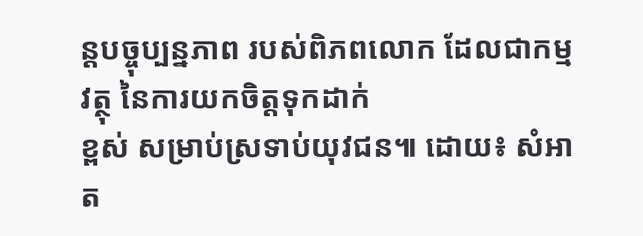ន្តបច្ចុប្បន្នភាព របស់ពិភពលោក ដែលជាកម្មវត្ថុ នៃការយកចិត្តទុកដាក់
ខ្ពស់ សម្រាប់ស្រទាប់យុវជន៕ ដោយ៖ សំអាត